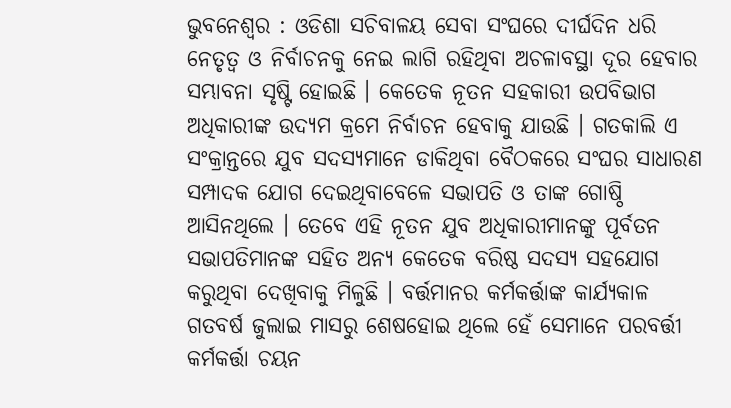ଭୁବନେଶ୍ୱର : ଓଡିଶା ସଚିବାଳୟ ସେବା ସଂଘରେ ଦୀର୍ଘଦିନ ଧରି ନେତୃତ୍ୱ ଓ ନିର୍ବାଚନକୁ ନେଇ ଲାଗି ରହିଥିବା ଅଚଳାବସ୍ଥା ଦୂର ହେବାର ସମ୍ଭାବନା ସୃଷ୍ଟି ହୋଇଛି । କେତେକ ନୂତନ ସହକାରୀ ଉପବିଭାଗ ଅଧିକାରୀଙ୍କ ଉଦ୍ୟମ କ୍ରମେ ନିର୍ବାଚନ ହେବାକୁ ଯାଉଛି । ଗତକାଲି ଏ ସଂକ୍ରାନ୍ତରେ ଯୁବ ସଦସ୍ୟମାନେ ଡାକିଥିବା ବୈଠକରେ ସଂଘର ସାଧାରଣ ସମ୍ପାଦକ ଯୋଗ ଦେଇଥିବାବେଳେ ସଭାପତି ଓ ତାଙ୍କ ଗୋଷ୍ଠି ଆସିନଥିଲେ । ତେବେ ଏହି ନୂତନ ଯୁବ ଅଧିକାରୀମାନଙ୍କୁ ପୂର୍ବତନ ସଭାପତିମାନଙ୍କ ସହିତ ଅନ୍ୟ କେତେକ ବରିଷ୍ଠ ସଦସ୍ୟ ସହଯୋଗ କରୁଥିବା ଦେଖିବାକୁ ମିଳୁଛି । ବର୍ତ୍ତମାନର କର୍ମକର୍ତ୍ତାଙ୍କ କାର୍ଯ୍ୟକାଳ ଗତବର୍ଷ ଜୁଲାଇ ମାସରୁ ଶେଷହୋଇ ଥିଲେ ହେଁ ସେମାନେ ପରବର୍ତ୍ତୀ କର୍ମକର୍ତ୍ତା ଚୟନ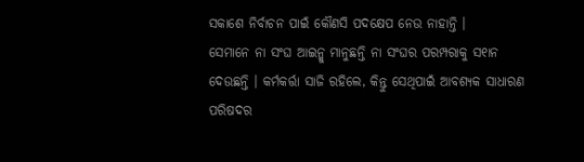ସକାଶେ ନିର୍ବାଚନ ପାଇଁ କୌଣସି ପଦକ୍ଷେପ ନେଉ ନାହାନ୍ତି ।
ସେମାନେ ନା ସଂଘ ଆଇନ୍କୁ ମାନୁଛନ୍ତି ନା ସଂଘର ପରମ୍ପରାକୁ ସ୧ାନ ଦେଉଛନ୍ତି । କର୍ମକର୍ତ୍ତା ସାଜି ରହିଲେ, କିନ୍ତୁ ସେଥିପାଇଁ ଆବଶ୍ୟକ ସାଧାରଣ ପରିଷଦର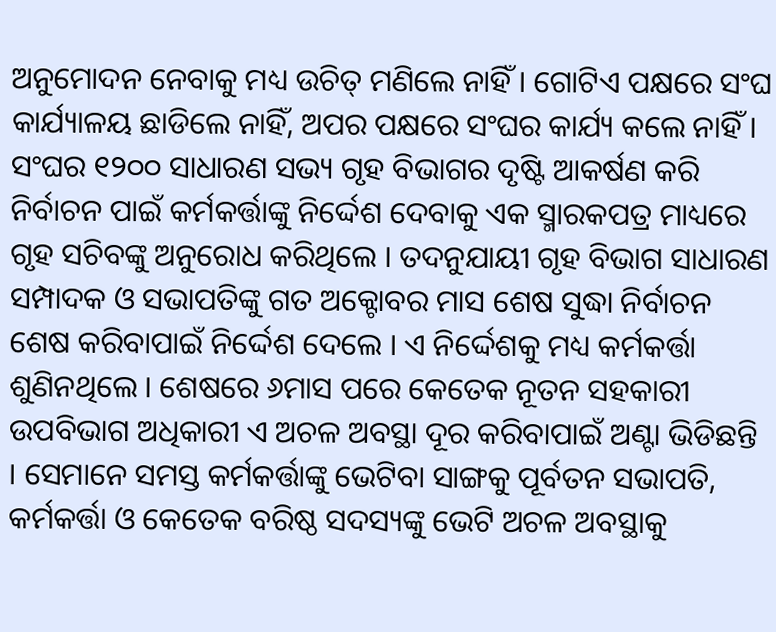ଅନୁମୋଦନ ନେବାକୁ ମଧ୍ୟ ଉଚିତ୍ ମଣିଲେ ନାହିଁ । ଗୋଟିଏ ପକ୍ଷରେ ସଂଘ କାର୍ଯ୍ୟାଳୟ ଛାଡିଲେ ନାହିଁ, ଅପର ପକ୍ଷରେ ସଂଘର କାର୍ଯ୍ୟ କଲେ ନାହିଁ । ସଂଘର ୧୨୦୦ ସାଧାରଣ ସଭ୍ୟ ଗୃହ ବିଭାଗର ଦୃଷ୍ଟି ଆକର୍ଷଣ କରି ନିର୍ବାଚନ ପାଇଁ କର୍ମକର୍ତ୍ତାଙ୍କୁ ନିର୍ଦ୍ଦେଶ ଦେବାକୁ ଏକ ସ୍ମାରକପତ୍ର ମାଧ୍ୟରେ ଗୃହ ସଚିବଙ୍କୁ ଅନୁରୋଧ କରିଥିଲେ । ତଦନୁଯାୟୀ ଗୃହ ବିଭାଗ ସାଧାରଣ ସମ୍ପାଦକ ଓ ସଭାପତିଙ୍କୁ ଗତ ଅକ୍ଟୋବର ମାସ ଶେଷ ସୁଦ୍ଧା ନିର୍ବାଚନ ଶେଷ କରିବାପାଇଁ ନିର୍ଦ୍ଦେଶ ଦେଲେ । ଏ ନିର୍ଦ୍ଦେଶକୁ ମଧ୍ୟ କର୍ମକର୍ତ୍ତା ଶୁଣିନଥିଲେ । ଶେଷରେ ୬ମାସ ପରେ କେତେକ ନୂତନ ସହକାରୀ ଉପବିଭାଗ ଅଧିକାରୀ ଏ ଅଚଳ ଅବସ୍ଥା ଦୂର କରିବାପାଇଁ ଅଣ୍ଟା ଭିଡିଛନ୍ତି । ସେମାନେ ସମସ୍ତ କର୍ମକର୍ତ୍ତାଙ୍କୁ ଭେଟିବା ସାଙ୍ଗକୁ ପୂର୍ବତନ ସଭାପତି, କର୍ମକର୍ତ୍ତା ଓ କେତେକ ବରିଷ୍ଠ ସଦସ୍ୟଙ୍କୁ ଭେଟି ଅଚଳ ଅବସ୍ଥାକୁ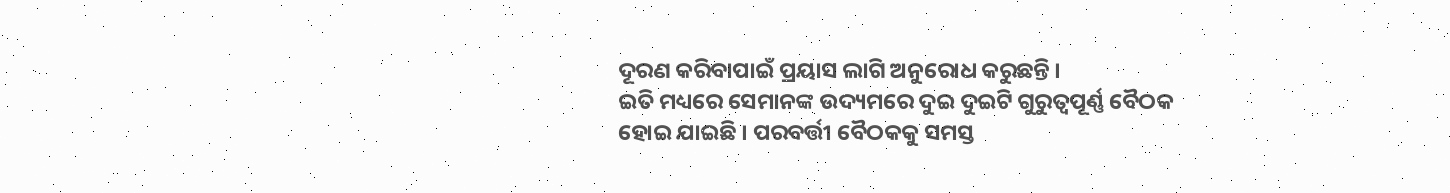ଦୂରଣ କରିବାପାଇଁ ପ୍ରୟାସ ଲାଗି ଅନୁରୋଧ କରୁଛନ୍ତି ।
ଇତି ମଧ୍ୟରେ ସେମାନଙ୍କ ଉଦ୍ୟମରେ ଦୁଇ ଦୁଇଟି ଗୁରୁତ୍ୱପୂର୍ଣ୍ଣ ବୈଠକ ହୋଇ ଯାଇଛି । ପରବର୍ତ୍ତୀ ବୈଠକକୁ ସମସ୍ତ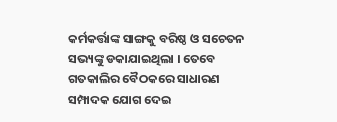କର୍ମକର୍ତ୍ତାଙ୍କ ସାଙ୍ଗକୁ ବରିଷ୍ଠ ଓ ସଚେତନ ସଭ୍ୟଙ୍କୁ ଡକାଯାଇଥିଲା । ତେବେ ଗତକାଲିର ବୈଠକରେ ସାଧାରଣ ସମ୍ପାଦକ ଯୋଗ ଦେଇ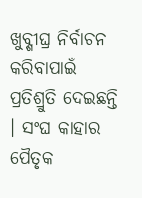ଖୁବ୍ଶୀଘ୍ର ନିର୍ବାଚନ କରିବାପାଇଁ ପ୍ରତିଶ୍ରୁତି ଦେଇଛନ୍ତି । ସଂଘ କାହାର ପୈତୃକ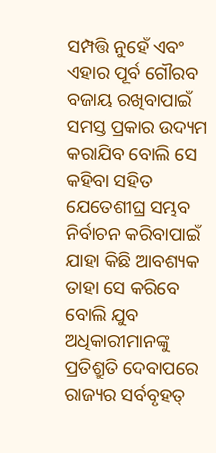ସମ୍ପତ୍ତି ନୁହେଁ ଏବଂ ଏହାର ପୂର୍ବ ଗୌରବ ବଜାୟ ରଖିବାପାଇଁ ସମସ୍ତ ପ୍ରକାର ଉଦ୍ୟମ କରାଯିବ ବୋଲି ସେ କହିବା ସହିତ ଯେତେଶୀଘ୍ର ସମ୍ଭବ ନିର୍ବାଚନ କରିବାପାଇଁ ଯାହା କିଛି ଆବଶ୍ୟକ ତାହା ସେ କରିବେ ବୋଲି ଯୁବ ଅଧିକାରୀମାନଙ୍କୁ ପ୍ରତିଶ୍ରୁତି ଦେବାପରେ ରାଜ୍ୟର ସର୍ବବୃହତ୍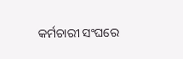କର୍ମଚାରୀ ସଂଘରେ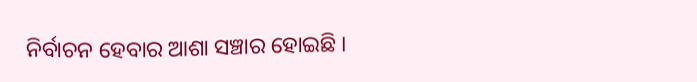ନିର୍ବାଚନ ହେବାର ଆଶା ସଞ୍ଚାର ହୋଇଛି ।